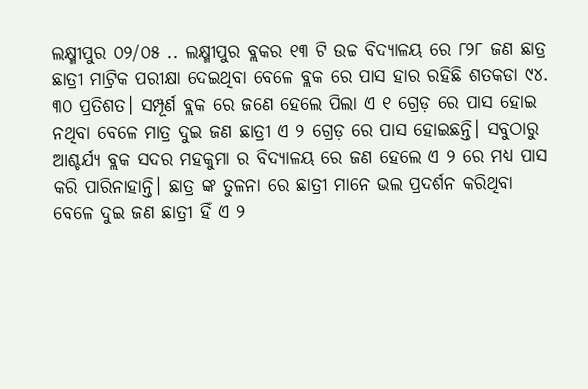ଲକ୍ଷ୍ମୀପୁର ୦୨/୦୫ .. ଲକ୍ଷ୍ମୀପୁର ବ୍ଲକର ୧୩ ଟି ଉଚ୍ଚ ବିଦ୍ୟାଳୟ ରେ ୮୨୮ ଜଣ ଛାତ୍ର ଛାତ୍ରୀ ମାଟ୍ରିକ ପରୀକ୍ଷା ଦେଇଥିବା ବେଳେ ବ୍ଲକ ରେ ପାସ ହାର ରହିଛି ଶତକଡା ୯୪. ୩୦ ପ୍ରତିଶତ। ସମ୍ପୂର୍ଣ ବ୍ଲକ ରେ ଜଣେ ହେଲେ ପିଲା ଏ ୧ ଗ୍ରେଡ଼ ରେ ପାସ ହୋଇ ନଥିବା ବେଳେ ମାତ୍ର ଦୁଇ ଜଣ ଛାତ୍ରୀ ଏ ୨ ଗ୍ରେଡ଼ ରେ ପାସ ହୋଇଛନ୍ତି। ସବୁଠାରୁ ଆଶ୍ଚର୍ଯ୍ୟ ବ୍ଲକ ସଦର ମହକୁମା ର ବିଦ୍ୟାଳୟ ରେ ଜଣ ହେଲେ ଏ ୨ ରେ ମଧ୍ୟ ପାସ କରି ପାରିନାହାନ୍ତି। ଛାତ୍ର ଙ୍କ ତୁଳନା ରେ ଛାତ୍ରୀ ମାନେ ଭଲ ପ୍ରଦର୍ଶନ କରିଥିବା ବେଳେ ଦୁଇ ଜଣ ଛାତ୍ରୀ ହିଁ ଏ ୨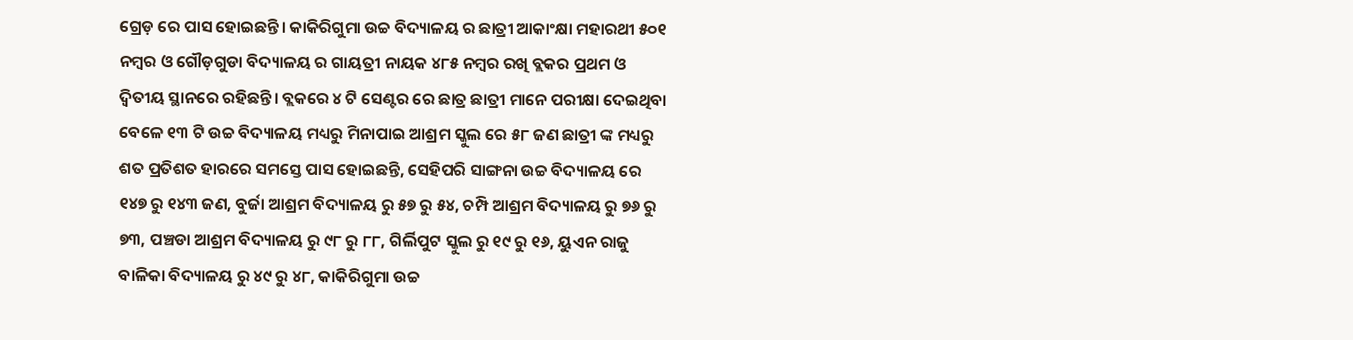ଗ୍ରେଡ଼ ରେ ପାସ ହୋଇଛନ୍ତି। କାକିରିଗୁମା ଉଚ୍ଚ ବିଦ୍ୟାଳୟ ର ଛାତ୍ରୀ ଆକାଂକ୍ଷା ମହାରଥୀ ୫୦୧ ନମ୍ବର ଓ ଗୌଡ଼ଗୁଡା ବିଦ୍ୟାଳୟ ର ଗାୟତ୍ରୀ ନାୟକ ୪୮୫ ନମ୍ବର ରଖି ବ୍ଲକର ପ୍ରଥମ ଓ ଦ୍ୱିତୀୟ ସ୍ଥାନରେ ରହିଛନ୍ତି। ବ୍ଲକରେ ୪ ଟି ସେଣ୍ଟର ରେ ଛାତ୍ର ଛାତ୍ରୀ ମାନେ ପରୀକ୍ଷା ଦେଇଥିବା ବେଳେ ୧୩ ଟି ଉଚ୍ଚ ବିଦ୍ୟାଳୟ ମଧ୍ୟରୁ ମିନାପାଇ ଆଶ୍ରମ ସ୍କୁଲ ରେ ୫୮ ଜଣ ଛାତ୍ରୀ ଙ୍କ ମଧ୍ୟରୁ ଶତ ପ୍ରତିଶତ ହାରରେ ସମସ୍ତେ ପାସ ହୋଇଛନ୍ତି, ସେହିପରି ସାଙ୍ଗନା ଉଚ୍ଚ ବିଦ୍ୟାଳୟ ରେ ୧୪୭ ରୁ ୧୪୩ ଜଣ, ବୁର୍ଜା ଆଶ୍ରମ ବିଦ୍ୟାଳୟ ରୁ ୫୭ ରୁ ୫୪, ଚମ୍ପି ଆଶ୍ରମ ବିଦ୍ୟାଳୟ ରୁ ୭୬ ରୁ ୭୩, ପଞ୍ଚଡା ଆଶ୍ରମ ବିଦ୍ୟାଳୟ ରୁ ୯୮ ରୁ ୮୮, ଗିର୍ଲିପୁଟ ସ୍କୁଲ ରୁ ୧୯ ରୁ ୧୬, ୟୁଏନ ରାଜୁ ବାଳିକା ବିଦ୍ୟାଳୟ ରୁ ୪୯ ରୁ ୪୮, କାକିରିଗୁମା ଉଚ୍ଚ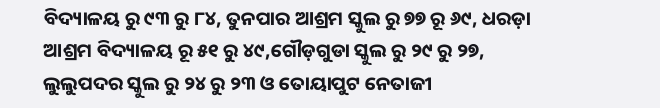ବିଦ୍ୟାଳୟ ରୁ ୯୩ ରୁ ୮୪, ତୁନପାର ଆଶ୍ରମ ସ୍କୁଲ ରୁ ୭୭ ରୂ ୬୯, ଧରଡ଼ା ଆଶ୍ରମ ବିଦ୍ୟାଳୟ ରୂ ୫୧ ରୁ ୪୯,ଗୌଡ଼ଗୁଡା ସ୍କୁଲ ରୁ ୨୯ ରୁ ୨୭, ଲୁଲୁପଦର ସ୍କୁଲ ରୁ ୨୪ ରୁ ୨୩ ଓ ତୋୟାପୁଟ ନେତାଜୀ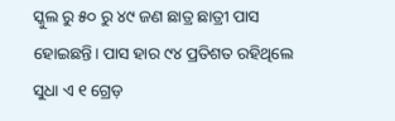ସ୍କୁଲ ରୁ ୫୦ ରୁ ୪୯ ଜଣ ଛାତ୍ର ଛାତ୍ରୀ ପାସ ହୋଇଛନ୍ତି। ପାସ ହାର ୯୪ ପ୍ରତିଶତ ରହିଥିଲେ ସୁଧା ଏ ୧ ଗ୍ରେଡ଼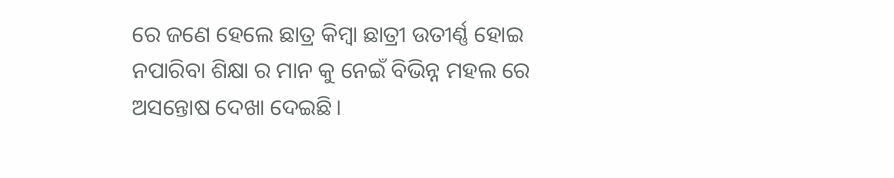ରେ ଜଣେ ହେଲେ ଛାତ୍ର କିମ୍ବା ଛାତ୍ରୀ ଉତୀର୍ଣ୍ଣ ହୋଇ ନପାରିବା ଶିକ୍ଷା ର ମାନ କୁ ନେଇଁ ବିଭିନ୍ନ ମହଲ ରେ ଅସନ୍ତୋଷ ଦେଖା ଦେଇଛି।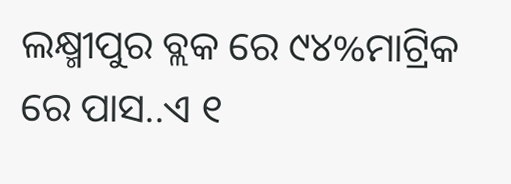ଲକ୍ଷ୍ମୀପୁର ବ୍ଲକ ରେ ୯୪%ମାଟ୍ରିକ ରେ ପାସ..ଏ ୧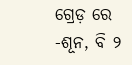ଗ୍ରେଡ଼ ରେ -ଶୂନ, ବି ୨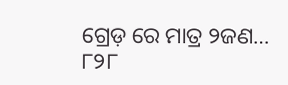ଗ୍ରେଡ଼ ରେ ମାତ୍ର ୨ଜଣ… ୮୨୮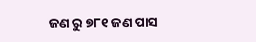ଜଣ ରୁ ୭୮୧ ଜଣ ପାସ